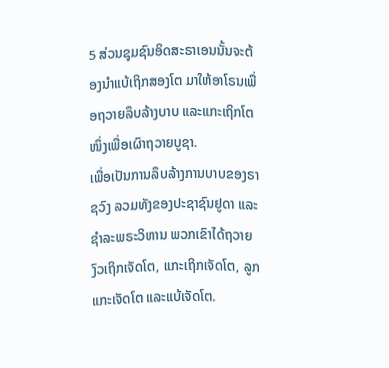5 ສ່ວນຊຸມຊົນອິດສະຣາເອນນັ້ນຈະຕ້ອງນຳແບ້ເຖິກສອງໂຕ ມາໃຫ້ອາໂຣນເພື່ອຖວາຍລຶບລ້າງບາບ ແລະແກະເຖິກໂຕໜຶ່ງເພື່ອເຜົາຖວາຍບູຊາ.
ເພື່ອເປັນການລຶບລ້າງການບາບຂອງຣາຊວົງ ລວມທັງຂອງປະຊາຊົນຢູດາ ແລະຊຳລະພຣະວິຫານ ພວກເຂົາໄດ້ຖວາຍງົວເຖິກເຈັດໂຕ, ແກະເຖິກເຈັດໂຕ, ລູກແກະເຈັດໂຕ ແລະແບ້ເຈັດໂຕ.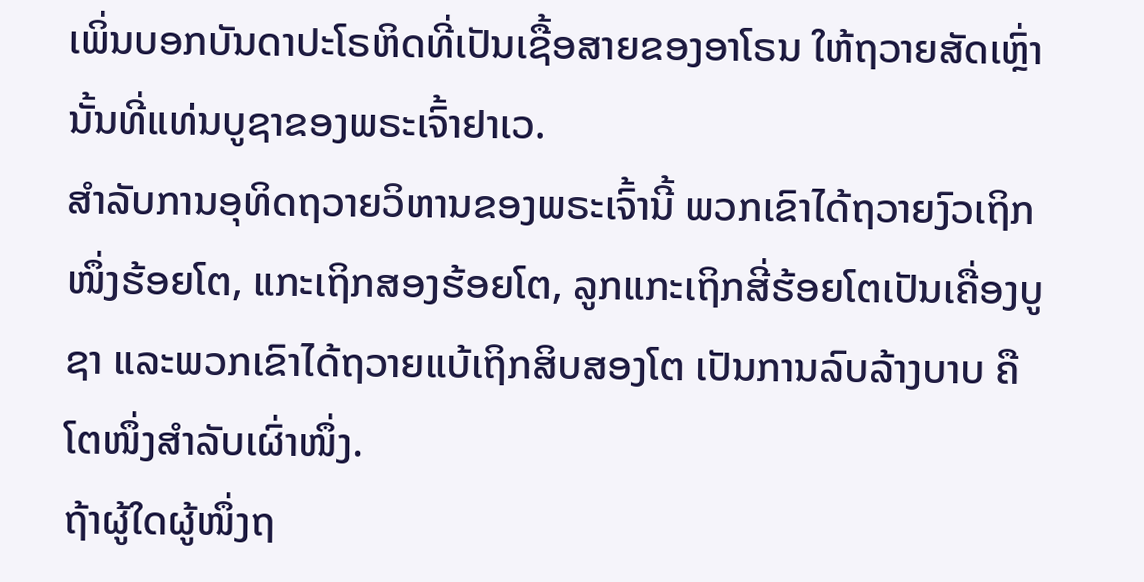ເພິ່ນບອກບັນດາປະໂຣຫິດທີ່ເປັນເຊື້ອສາຍຂອງອາໂຣນ ໃຫ້ຖວາຍສັດເຫຼົ່ານັ້ນທີ່ແທ່ນບູຊາຂອງພຣະເຈົ້າຢາເວ.
ສຳລັບການອຸທິດຖວາຍວິຫານຂອງພຣະເຈົ້ານີ້ ພວກເຂົາໄດ້ຖວາຍງົວເຖິກໜຶ່ງຮ້ອຍໂຕ, ແກະເຖິກສອງຮ້ອຍໂຕ, ລູກແກະເຖິກສີ່ຮ້ອຍໂຕເປັນເຄື່ອງບູຊາ ແລະພວກເຂົາໄດ້ຖວາຍແບ້ເຖິກສິບສອງໂຕ ເປັນການລົບລ້າງບາບ ຄືໂຕໜຶ່ງສຳລັບເຜົ່າໜຶ່ງ.
ຖ້າຜູ້ໃດຜູ້ໜຶ່ງຖ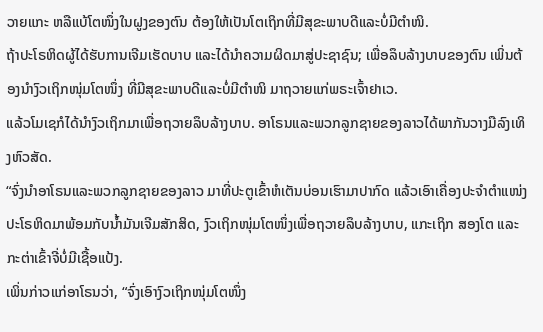ວາຍແກະ ຫລືແບ້ໂຕໜຶ່ງໃນຝູງຂອງຕົນ ຕ້ອງໃຫ້ເປັນໂຕເຖິກທີ່ມີສຸຂະພາບດີແລະບໍ່ມີຕຳໜິ.
ຖ້າປະໂຣຫິດຜູ້ໄດ້ຮັບການເຈີມເຮັດບາບ ແລະໄດ້ນຳຄວາມຜິດມາສູ່ປະຊາຊົນ; ເພື່ອລຶບລ້າງບາບຂອງຕົນ ເພິ່ນຕ້ອງນຳງົວເຖິກໜຸ່ມໂຕໜຶ່ງ ທີ່ມີສຸຂະພາບດີແລະບໍ່ມີຕຳໜິ ມາຖວາຍແກ່ພຣະເຈົ້າຢາເວ.
ແລ້ວໂມເຊກໍໄດ້ນຳງົວເຖິກມາເພື່ອຖວາຍລຶບລ້າງບາບ. ອາໂຣນແລະພວກລູກຊາຍຂອງລາວໄດ້ພາກັນວາງມືລົງເທິງຫົວສັດ.
“ຈົ່ງນຳອາໂຣນແລະພວກລູກຊາຍຂອງລາວ ມາທີ່ປະຕູເຂົ້າຫໍເຕັນບ່ອນເຮົາມາປາກົດ ແລ້ວເອົາເຄື່ອງປະຈຳຕຳແໜ່ງປະໂຣຫິດມາພ້ອມກັບນໍ້າມັນເຈີມສັກສິດ, ງົວເຖິກໜຸ່ມໂຕໜຶ່ງເພື່ອຖວາຍລຶບລ້າງບາບ, ແກະເຖິກ ສອງໂຕ ແລະກະຕ່າເຂົ້າຈີ່ບໍ່ມີເຊື້ອແປ້ງ.
ເພິ່ນກ່າວແກ່ອາໂຣນວ່າ, “ຈົ່ງເອົາງົວເຖິກໜຸ່ມໂຕໜຶ່ງ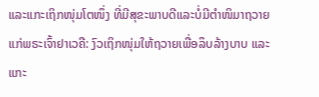ແລະແກະເຖິກໜຸ່ມໂຕໜຶ່ງ ທີ່ມີສຸຂະພາບດີແລະບໍ່ມີຕຳໜິມາຖວາຍແກ່ພຣະເຈົ້າຢາເວຄື: ງົວເຖິກໜຸ່ມໃຫ້ຖວາຍເພື່ອລຶບລ້າງບາບ ແລະແກະ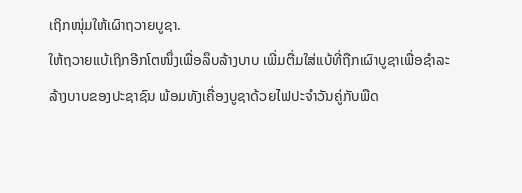ເຖິກໜຸ່ມໃຫ້ເຜົາຖວາຍບູຊາ.
ໃຫ້ຖວາຍແບ້ເຖິກອີກໂຕໜຶ່ງເພື່ອລຶບລ້າງບາບ ເພີ່ມຕື່ມໃສ່ແບ້ທີ່ຖືກເຜົາບູຊາເພື່ອຊຳລະລ້າງບາບຂອງປະຊາຊົນ ພ້ອມທັງເຄື່ອງບູຊາດ້ວຍໄຟປະຈຳວັນຄູ່ກັບພືດ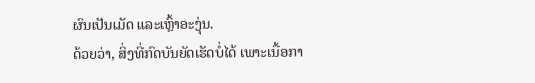ຜົນເປັນເມັດ ແລະເຫຼົ້າອະງຸ່ນ.
ດ້ວຍວ່າ, ສິ່ງທີ່ກົດບັນຍັດເຮັດບໍ່ໄດ້ ເພາະເນື້ອກາ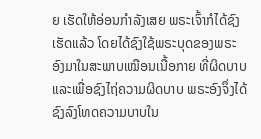ຍ ເຮັດໃຫ້ອ່ອນກຳລັງເສຍ ພຣະເຈົ້າກໍໄດ້ຊົງເຮັດແລ້ວ ໂດຍໄດ້ຊົງໃຊ້ພຣະບຸດຂອງພຣະອົງມາໃນສະພາບເໝືອນເນື້ອກາຍ ທີ່ຜິດບາບ ແລະເພື່ອຊົງໄຖ່ຄວາມຜິດບາບ ພຣະອົງຈຶ່ງໄດ້ຊົງລົງໂທດຄວາມບາບໃນ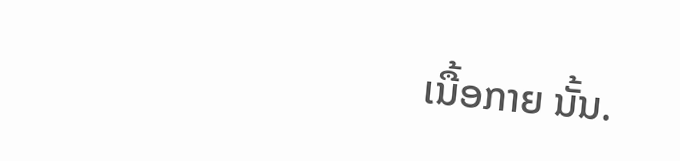ເນື້ອກາຍ ນັ້ນ.